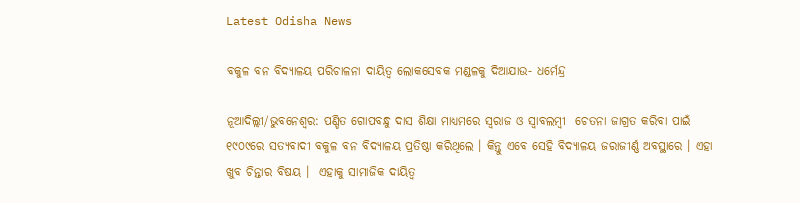Latest Odisha News

ବକୁଳ ବନ ବିଦ୍ୟାଳୟ ପରିଚାଳନା ଦାୟିତ୍ୱ ଲୋକସେବକ ମଣ୍ଡଳକୁ ଦିଆଯାଉ- ଧର୍ମେନ୍ଦ୍ର

ନୂଆଦିଲ୍ଲୀ/ଭୁବନେଶ୍ୱର: ପଣ୍ଡିତ ଗୋପବନ୍ଧୁ ଦାସ ଶିକ୍ଷା ମାଧ୍ୟମରେ ସ୍ୱରାଜ ଓ ସ୍ୱାବଲମ୍ବୀ  ଚେତନା ଜାଗ୍ରତ କରିବା ପାଇଁ ୧୯୦୯ରେ ସତ୍ୟବାଦୀ ବକୁଳ ବନ ବିଦ୍ୟାଳୟ ପ୍ରତିଷ୍ଠା କରିଥିଲେ । କିନ୍ତୁ ଏବେ ସେହି ବିଦ୍ୟାଳୟ ଜରାଜୀର୍ଣ୍ଣ ଅବସ୍ଥାରେ । ଏହା ଖୁବ ଚିନ୍ତାର ବିଷୟ ।  ଏହାକୁ ସାମାଜିକ ଦାୟିତ୍ୱ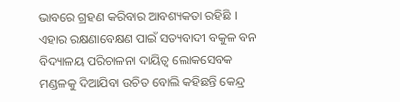ଭାବରେ ଗ୍ରହଣ କରିବାର ଆବଶ୍ୟକତା ରହିଛି । ଏହାର ରକ୍ଷଣାବେକ୍ଷଣ ପାଇଁ ସତ୍ୟବାଦୀ ବକୁଳ ବନ ବିଦ୍ୟାଳୟ ପରିଚାଳନା ଦାୟିତ୍ୱ ଲୋକସେବକ ମଣ୍ଡଳକୁ ଦିଆଯିବା ଉଚିତ ବୋଲି କହିଛନ୍ତି କେନ୍ଦ୍ର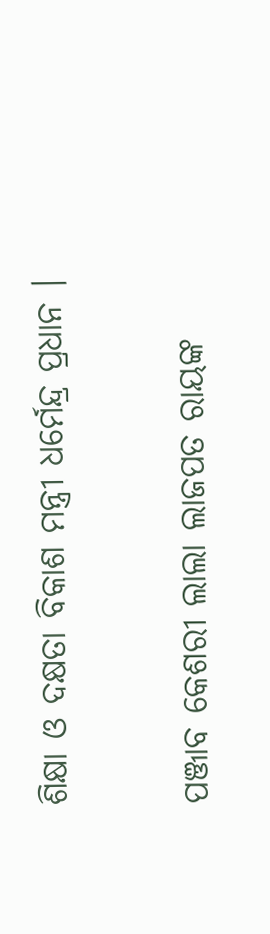ଶିକ୍ଷା ଓ ଦକ୍ଷତା ବିକାଶ ମନ୍ତ୍ରୀ ଧର୍ମେନ୍ଦ୍ର ପ୍ରଧାନ ।

ପଞ୍ଜାବ କେଶରୀ ଲାଲା ଲାଜପତ ରାୟଙ୍କ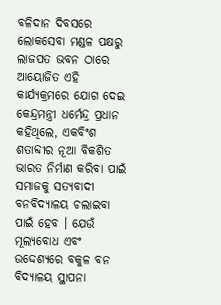ବଳିଦାନ ଦିବସରେ ଲୋକସେବା ମଣ୍ଡଳ ପକ୍ଷରୁ ଲାଜପତ ଭବନ ଠାରେ ଆୟୋଜିତ ଏହି କାର୍ଯ୍ୟକ୍ରମରେ ଯୋଗ ଦେଇ କେନ୍ଦ୍ରମନ୍ତ୍ରୀ ଧର୍ମେନ୍ଦ୍ର ପ୍ରଧାନ କହିଥିଲେ, ଏକବିଂଶ ଶତାବ୍ଦୀର ନୂଆ ବିକଶିତ ଭାରତ ନିର୍ମାଣ କରିବା ପାଇଁ ସମାଜକୁ ସତ୍ୟବାଦୀ ବନବିଦ୍ୟାଳୟ ଚଲାଇବା ପାଇଁ ହେବ । ଯେଉଁ ମୂଲ୍ୟବୋଧ ଏବଂ ଉଦ୍ଦେଶ୍ୟରେ ବକୁଳ ବନ ବିଦ୍ୟାଳୟ ସ୍ଥାପନା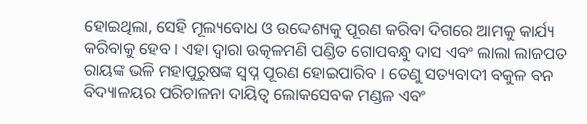ହୋଇଥିଲା, ସେହି ମୂଲ୍ୟବୋଧ ଓ ଉଦ୍ଦେଶ୍ୟକୁ ପୂରଣ କରିବା ଦିଗରେ ଆମକୁ କାର୍ଯ୍ୟ କରିବାକୁ ହେବ । ଏହା ଦ୍ୱାରା ଉତ୍କଳମଣି ପଣ୍ଡିତ ଗୋପବନ୍ଧୁ ଦାସ ଏବଂ ଲାଲା ଲାଜପତ ରାୟଙ୍କ ଭଳି ମହାପୁରୁଷଙ୍କ ସ୍ୱପ୍ନ ପୂରଣ ହୋଇପାରିବ । ତେଣୁ ସତ୍ୟବାଦୀ ବକୁଳ ବନ ବିଦ୍ୟାଳୟର ପରିଚାଳନା ଦାୟିତ୍ୱ ଲୋକସେବକ ମଣ୍ଡଳ ଏବଂ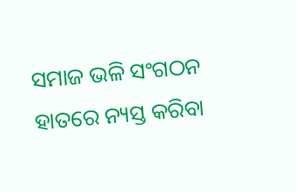ସମାଜ ଭଳି ସଂଗଠନ ହାତରେ ନ୍ୟସ୍ତ କରିବା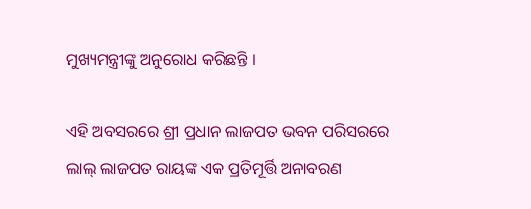ମୁଖ୍ୟମନ୍ତ୍ରୀଙ୍କୁ ଅନୁରୋଧ କରିଛନ୍ତି ।

ଏହି ଅବସରରେ ଶ୍ରୀ ପ୍ରଧାନ ଲାଜପତ ଭବନ ପରିସରରେ ଲାଲ୍ ଲାଜପତ ରାୟଙ୍କ ଏକ ପ୍ରତିମୂର୍ତ୍ତି ଅନାବରଣ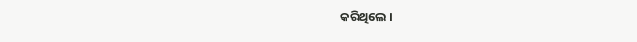କରିଥିଲେ ।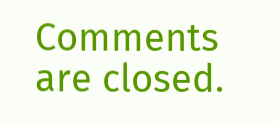Comments are closed.